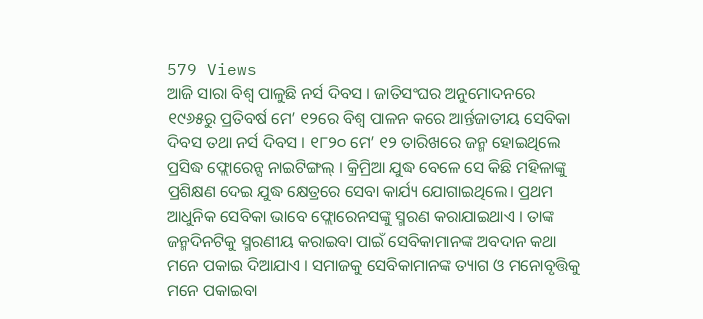579 Views
ଆଜି ସାରା ବିଶ୍ୱ ପାଳୁଛି ନର୍ସ ଦିବସ । ଜାତିସଂଘର ଅନୁମୋଦନରେ ୧୯୬୫ରୁ ପ୍ରତିବର୍ଷ ମେ’ ୧୨ରେ ବିଶ୍ୱ ପାଳନ କରେ ଆର୍ନ୍ତଜାତୀୟ ସେବିକା ଦିବସ ତଥା ନର୍ସ ଦିବସ । ୧୮୨୦ ମେ’ ୧୨ ତାରିଖରେ ଜନ୍ମ ହୋଇଥିଲେ ପ୍ରସିଦ୍ଧ ଫ୍ଲୋରେନ୍ସ ନାଇଟିଙ୍ଗଲ୍ । କ୍ରିମ୍ରିଆ ଯୁଦ୍ଧ ବେଳେ ସେ କିଛି ମହିଳାଙ୍କୁ ପ୍ରଶିକ୍ଷଣ ଦେଇ ଯୁଦ୍ଧ କ୍ଷେତ୍ରରେ ସେବା କାର୍ଯ୍ୟ ଯୋଗାଇଥିଲେ। ପ୍ରଥମ ଆଧୁନିକ ସେବିକା ଭାବେ ଫ୍ଲୋରେନସଙ୍କୁ ସ୍ମରଣ କରାଯାଇଥାଏ । ତାଙ୍କ ଜନ୍ମଦିନଟିକୁ ସ୍ମରଣୀୟ କରାଇବା ପାଇଁ ସେବିକାମାନଙ୍କ ଅବଦାନ କଥା ମନେ ପକାଇ ଦିଆଯାଏ । ସମାଜକୁ ସେବିକାମାନଙ୍କ ତ୍ୟାଗ ଓ ମନୋବୃତ୍ତିକୁ ମନେ ପକାଇବା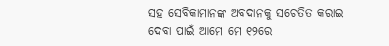ସହ ସେବିକାମାନଙ୍କ ଅବଦାନକୁ ସଚେତିତ କରାଇ ଦେବା ପାଇଁ ଆମେ ମେ ୧୨ରେ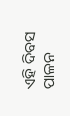ଏହି ଦିବସ ପାଳନ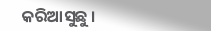କରିଆସୁଛୁ ।